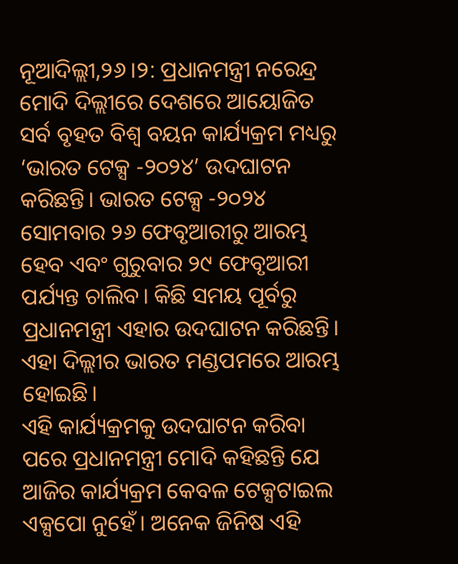ନୂଆଦିଲ୍ଲୀ,୨୬।୨: ପ୍ରଧାନମନ୍ତ୍ରୀ ନରେନ୍ଦ୍ର ମୋଦି ଦିଲ୍ଲୀରେ ଦେଶରେ ଆୟୋଜିତ ସର୍ବ ବୃହତ ବିଶ୍ୱ ବୟନ କାର୍ଯ୍ୟକ୍ରମ ମଧ୍ୟରୁ ‘ଭାରତ ଟେକ୍ସ -୨୦୨୪’ ଉଦଘାଟନ କରିଛନ୍ତି। ଭାରତ ଟେକ୍ସ -୨୦୨୪ ସୋମବାର ୨୬ ଫେବୃଆରୀରୁ ଆରମ୍ଭ ହେବ ଏବଂ ଗୁରୁବାର ୨୯ ଫେବୃଆରୀ ପର୍ଯ୍ୟନ୍ତ ଚାଲିବ। କିଛି ସମୟ ପୂର୍ବରୁ ପ୍ରଧାନମନ୍ତ୍ରୀ ଏହାର ଉଦଘାଟନ କରିଛନ୍ତି। ଏହା ଦିଲ୍ଲୀର ଭାରତ ମଣ୍ଡପମରେ ଆରମ୍ଭ ହୋଇଛି।
ଏହି କାର୍ଯ୍ୟକ୍ରମକୁ ଉଦଘାଟନ କରିବା ପରେ ପ୍ରଧାନମନ୍ତ୍ରୀ ମୋଦି କହିଛନ୍ତି ଯେ ଆଜିର କାର୍ଯ୍ୟକ୍ରମ କେବଳ ଟେକ୍ସଟାଇଲ ଏକ୍ସପୋ ନୁହେଁ। ଅନେକ ଜିନିଷ ଏହି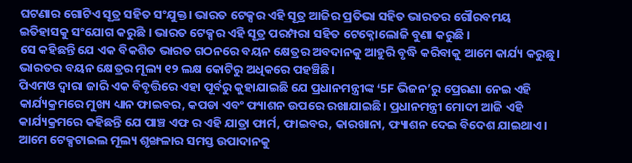ଘଟଣାର ଗୋଟିଏ ସୂତ୍ର ସହିତ ସଂଯୁକ୍ତ। ଭାରତ ଟେକ୍ସର ଏହି ସୂତ୍ର ଆଜିର ପ୍ରତିଭା ସହିତ ଭାରତର ଗୌରବମୟ ଇତିହାସକୁ ସଂଯୋଗ କରୁଛି । ଭାରତ ଟେକ୍ସର ଏହି ସୂତ୍ର ପରମ୍ପରା ସହିତ ଟେକ୍ନୋଲୋଜି ବୁଣା କରୁଛି ।
ସେ କହିଛନ୍ତି ଯେ ଏକ ବିକଶିତ ଭାରତ ଗଠନରେ ବୟନ କ୍ଷେତ୍ରର ଅବଦାନକୁ ଆହୁରି ବୃଦ୍ଧି କରିବାକୁ ଆମେ କାର୍ଯ୍ୟ କରୁଛୁ। ଭାରତର ବୟନ କ୍ଷେତ୍ରର ମୂଲ୍ୟ ୧୨ ଲକ୍ଷ କୋଟିରୁ ଅଧିକରେ ପହଞ୍ଚିଛି।
ପିଏମଓ ଦ୍ୱାରା ଜାରି ଏକ ବିବୃତ୍ତିରେ ଏହା ପୂର୍ବରୁ କୁହାଯାଇଛି ଯେ ପ୍ରଧାନମନ୍ତ୍ରୀଙ୍କ ‘5F ଭିଜନ’ରୁ ପ୍ରେରଣା ନେଇ ଏହି କାର୍ଯ୍ୟକ୍ରମରେ ମୁଖ୍ୟ ଧ୍ୟାନ ଫାଇବର, କପଡା ଏବଂ ଫ୍ୟାଶନ ଉପରେ ରଖାଯାଇଛି। ପ୍ରଧାନମନ୍ତ୍ରୀ ମୋଦୀ ଆଜି ଏହି କାର୍ଯ୍ୟକ୍ରମରେ କହିଛନ୍ତି ଯେ ପାଞ୍ଚ ଏଫ ର ଏହି ଯାତ୍ରା ଫାର୍ମ, ଫାଇବର, କାରଖାନା, ଫ୍ୟାଶନ ଦେଇ ବିଦେଶ ଯାଇଥାଏ। ଆମେ ଟେକ୍ସଟାଇଲ ମୂଲ୍ୟ ଶୃଙ୍ଖଳାର ସମସ୍ତ ଉପାଦାନକୁ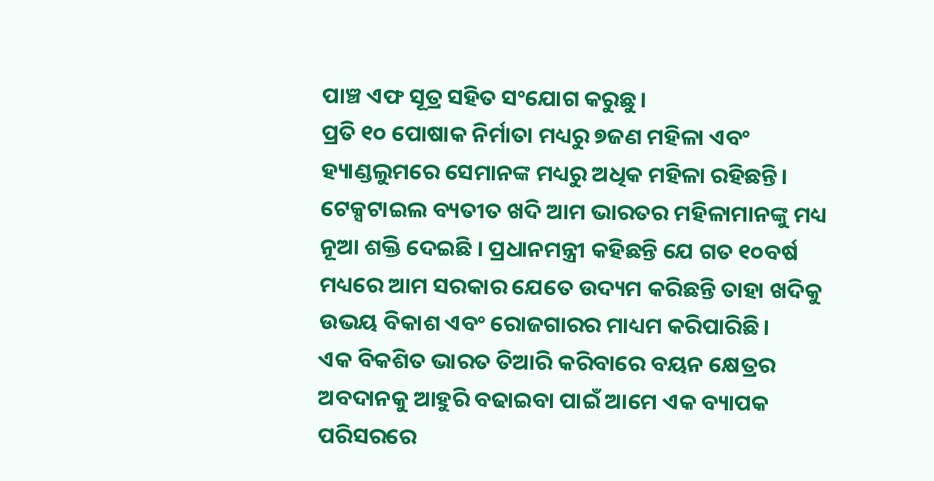ପାଞ୍ଚ ଏଫ ସୂତ୍ର ସହିତ ସଂଯୋଗ କରୁଛୁ।
ପ୍ରତି ୧୦ ପୋଷାକ ନିର୍ମାତା ମଧ୍ୟରୁ ୭ଜଣ ମହିଳା ଏବଂ ହ୍ୟାଣ୍ଡଲୁମରେ ସେମାନଙ୍କ ମଧ୍ୟରୁ ଅଧିକ ମହିଳା ରହିଛନ୍ତି। ଟେକ୍ସଟାଇଲ ବ୍ୟତୀତ ଖଦି ଆମ ଭାରତର ମହିଳାମାନଙ୍କୁ ମଧ୍ୟ ନୂଆ ଶକ୍ତି ଦେଇଛି । ପ୍ରଧାନମନ୍ତ୍ରୀ କହିଛନ୍ତି ଯେ ଗତ ୧୦ବର୍ଷ ମଧ୍ୟରେ ଆମ ସରକାର ଯେତେ ଉଦ୍ୟମ କରିଛନ୍ତି ତାହା ଖଦିକୁ ଉଭୟ ବିକାଶ ଏବଂ ରୋଜଗାରର ମାଧ୍ୟମ କରିପାରିଛି।
ଏକ ବିକଶିତ ଭାରତ ତିଆରି କରିବାରେ ବୟନ କ୍ଷେତ୍ରର ଅବଦାନକୁ ଆହୁରି ବଢାଇବା ପାଇଁ ଆମେ ଏକ ବ୍ୟାପକ ପରିସରରେ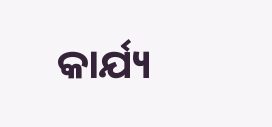କାର୍ଯ୍ୟ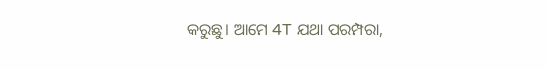କରୁଛୁ। ଆମେ 4T ଯଥା ପରମ୍ପରା,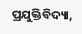ପ୍ରଯୁକ୍ତିବିଦ୍ୟା,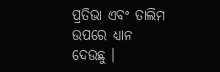ପ୍ରତିଭା ଏବଂ ତାଲିମ ଉପରେ ଧ୍ୟାନ ଦେଉଛୁ ।